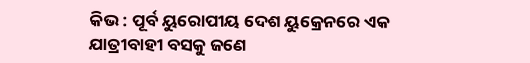କିଭ : ପୂର୍ବ ୟୁରୋପୀୟ ଦେଶ ୟୁକ୍ରେନରେ ଏକ ଯାତ୍ରୀବାହୀ ବସକୁ ଜଣେ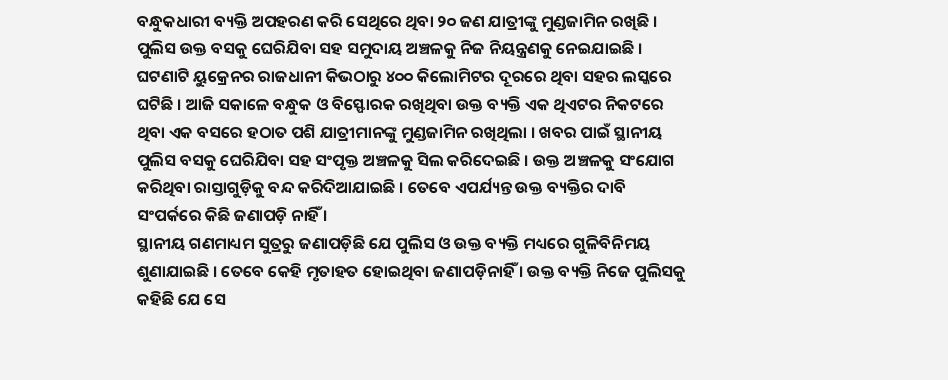ବନ୍ଧୁକଧାରୀ ବ୍ୟକ୍ତି ଅପହରଣ କରି ସେଥିରେ ଥିବା ୨୦ ଜଣ ଯାତ୍ରୀଙ୍କୁ ମୁଣ୍ଡଜାମିନ ରଖିଛି । ପୁଲିସ ଉକ୍ତ ବସକୁ ଘେରିଯିବା ସହ ସମୁଦାୟ ଅଞ୍ଚଳକୁ ନିଜ ନିୟନ୍ତ୍ରଣକୁ ନେଇଯାଇଛି ।
ଘଟଣାଟି ୟୁକ୍ରେନର ରାଜଧାନୀ କିଭଠାରୁ ୪୦୦ କିଲୋମିଟର ଦୂରରେ ଥିବା ସହର ଲସ୍କରେ ଘଟିଛି । ଆଜି ସକାଳେ ବନ୍ଧୁକ ଓ ବିସ୍ଫୋରକ ରଖିଥିବା ଉକ୍ତ ବ୍ୟକ୍ତି ଏକ ଥିଏଟର ନିକଟରେ ଥିବା ଏକ ବସରେ ହଠାତ ପଶି ଯାତ୍ରୀମାନଙ୍କୁ ମୁଣ୍ଡଜାମିନ ରଖିଥିଲା । ଖବର ପାଇଁ ସ୍ଥାନୀୟ ପୁଲିସ ବସକୁ ଘେରିଯିବା ସହ ସଂପୃକ୍ତ ଅଞ୍ଚଳକୁ ସିଲ କରିଦେଇଛି । ଉକ୍ତ ଅଞ୍ଚଳକୁ ସଂଯୋଗ କରିଥିବା ରାସ୍ତାଗୁଡ଼ିକୁ ବନ୍ଦ କରିଦିଆଯାଇଛି । ତେବେ ଏପର୍ଯ୍ୟନ୍ତ ଉକ୍ତ ବ୍ୟକ୍ତିର ଦାବି ସଂପର୍କରେ କିଛି ଜଣାପଡ଼ି ନାହିଁ ।
ସ୍ଥାନୀୟ ଗଣମାଧ୍ୟମ ସୁତ୍ରରୁ ଜଣାପଡ଼ିଛି ଯେ ପୁଲିସ ଓ ଉକ୍ତ ବ୍ୟକ୍ତି ମଧ୍ୟରେ ଗୁଳିବିନିମୟ ଶୁଣାଯାଇଛି । ତେବେ କେହି ମୃତାହତ ହୋଇଥିବା ଜଣାପଡ଼ିନାହିଁ । ଉକ୍ତ ବ୍ୟକ୍ତି ନିଜେ ପୁଲିସକୁ କହିଛି ଯେ ସେ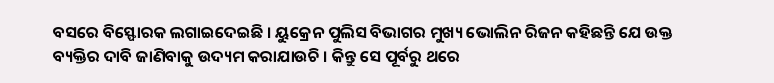ବସରେ ବିସ୍ଫୋରକ ଲଗାଇଦେଇଛି । ୟୁକ୍ରେନ ପୁଲିସ ବିଭାଗର ମୁଖ୍ୟ ଭୋଲିନ ରିଜନ କହିଛନ୍ତି ଯେ ଉକ୍ତ ବ୍ୟକ୍ତିର ଦାବି ଜାଣିବାକୁ ଉଦ୍ୟମ କରାଯାଉଚି । କିନ୍ତୁ ସେ ପୂର୍ବରୁ ଥରେ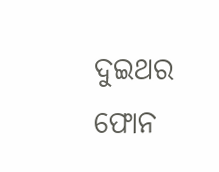ଦୁଇଥର ଫୋନ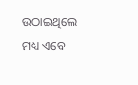ଉଠାଇଥିଲେ ମଧ୍ୟ ଏବେ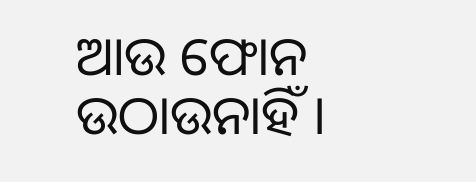ଆଉ ଫୋନ ଉଠାଉନାହିଁ ।